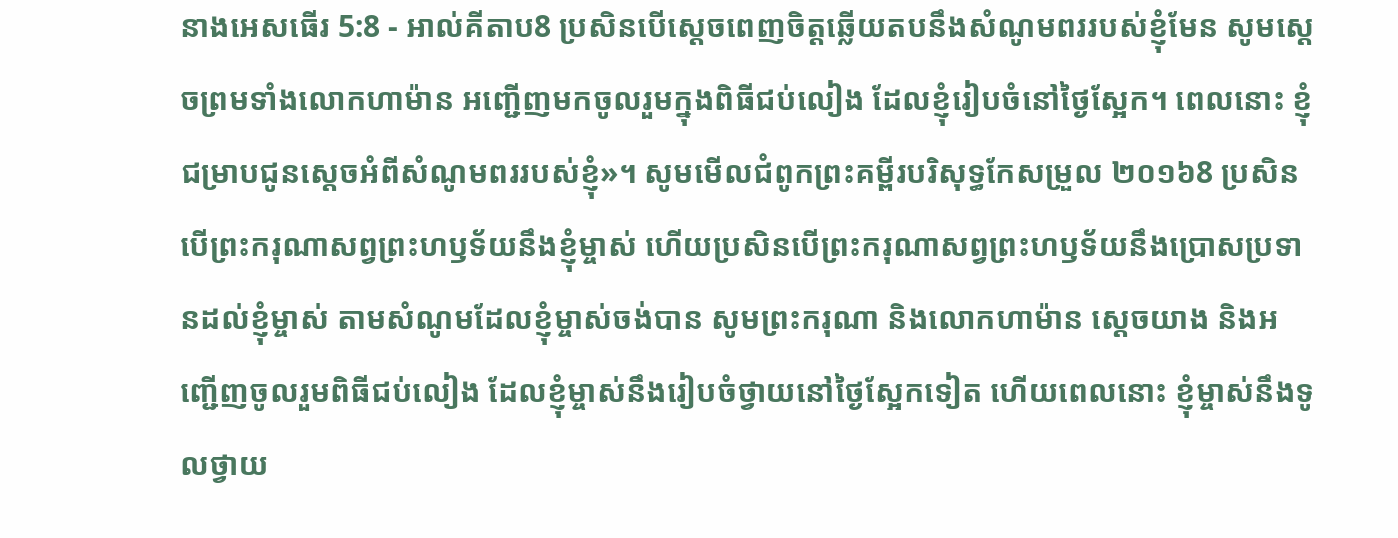នាងអេសធើរ 5:8 - អាល់គីតាប8 ប្រសិនបើស្តេចពេញចិត្តឆ្លើយតបនឹងសំណូមពររបស់ខ្ញុំមែន សូមស្តេចព្រមទាំងលោកហាម៉ាន អញ្ជើញមកចូលរួមក្នុងពិធីជប់លៀង ដែលខ្ញុំរៀបចំនៅថ្ងៃស្អែក។ ពេលនោះ ខ្ញុំជម្រាបជូនស្តេចអំពីសំណូមពររបស់ខ្ញុំ»។ សូមមើលជំពូកព្រះគម្ពីរបរិសុទ្ធកែសម្រួល ២០១៦8 ប្រសិនបើព្រះករុណាសព្វព្រះហឫទ័យនឹងខ្ញុំម្ចាស់ ហើយប្រសិនបើព្រះករុណាសព្វព្រះហឫទ័យនឹងប្រោសប្រទានដល់ខ្ញុំម្ចាស់ តាមសំណូមដែលខ្ញុំម្ចាស់ចង់បាន សូមព្រះករុណា និងលោកហាម៉ាន ស្ដេចយាង និងអញ្ជើញចូលរួមពិធីជប់លៀង ដែលខ្ញុំម្ចាស់នឹងរៀបចំថ្វាយនៅថ្ងៃស្អែកទៀត ហើយពេលនោះ ខ្ញុំម្ចាស់នឹងទូលថ្វាយ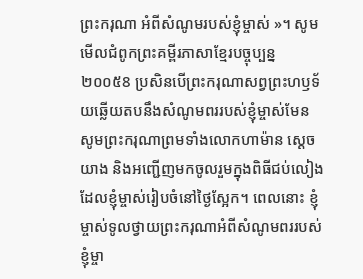ព្រះករុណា អំពីសំណូមរបស់ខ្ញុំម្ចាស់ »។ សូមមើលជំពូកព្រះគម្ពីរភាសាខ្មែរបច្ចុប្បន្ន ២០០៥8 ប្រសិនបើព្រះករុណាសព្វព្រះហឫទ័យឆ្លើយតបនឹងសំណូមពររបស់ខ្ញុំម្ចាស់មែន សូមព្រះករុណាព្រមទាំងលោកហាម៉ាន ស្ដេចយាង និងអញ្ជើញមកចូលរួមក្នុងពិធីជប់លៀង ដែលខ្ញុំម្ចាស់រៀបចំនៅថ្ងៃស្អែក។ ពេលនោះ ខ្ញុំម្ចាស់ទូលថ្វាយព្រះករុណាអំពីសំណូមពររបស់ខ្ញុំម្ចា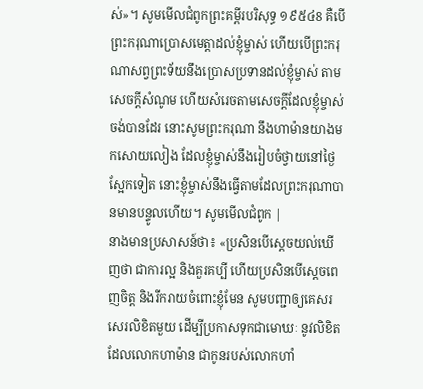ស់»។ សូមមើលជំពូកព្រះគម្ពីរបរិសុទ្ធ ១៩៥៤8 គឺបើព្រះករុណាប្រោសមេត្តាដល់ខ្ញុំម្ចាស់ ហើយបើព្រះករុណាសព្វព្រះទ័យនឹងប្រោសប្រទានដល់ខ្ញុំម្ចាស់ តាមសេចក្ដីសំណូម ហើយសំរេចតាមសេចក្ដីដែលខ្ញុំម្ចាស់ចង់បានដែរ នោះសូមព្រះករុណា នឹងហាម៉ានយាងមកសោយលៀង ដែលខ្ញុំម្ចាស់នឹងរៀបចំថ្វាយនៅថ្ងៃស្អែកទៀត នោះខ្ញុំម្ចាស់នឹងធ្វើតាមដែលព្រះករុណាបានមានបន្ទូលហើយ។ សូមមើលជំពូក |
នាងមានប្រសាសន៍ថា៖ «ប្រសិនបើស្តេចយល់ឃើញថា ជាការល្អ និងគួរគប្បី ហើយប្រសិនបើស្តេចពេញចិត្ត និងរីករាយចំពោះខ្ញុំមែន សូមបញ្ជាឲ្យគេសរសេរលិខិតមួយ ដើម្បីប្រកាសទុកជាមោឃៈ នូវលិខិតដែលលោកហាម៉ាន ជាកូនរបស់លោកហាំ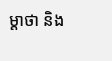ម្ដាថា និង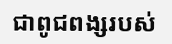ជាពូជពង្សរបស់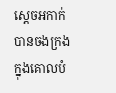ស្ដេចអកាក់បានចងក្រង ក្នុងគោលបំ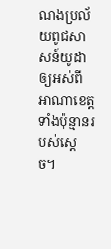ណងប្រល័យពូជសាសន៍យូដា ឲ្យអស់ពីអាណាខេត្តទាំងប៉ុន្មានរបស់ស្តេច។